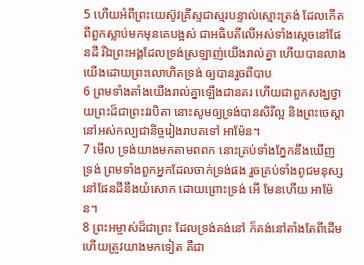5 ហើយអំពីព្រះយេស៊ូវគ្រីស្ទជាស្មរបន្ទាល់ស្មោះត្រង់ ដែលកើតពីពួកស្លាប់មកមុនគេបង្អស់ ជាអធិបតីលើអស់ទាំងស្តេចនៅផែនដី រីឯព្រះអង្គដែលទ្រង់ស្រឡាញ់យើងរាល់គ្នា ហើយបានលាងយើងដោយព្រះលោហិតទ្រង់ ឲ្យបានរួចពីបាប
6 ព្រមទាំងតាំងយើងរាល់គ្នាឡើងជានគរ ហើយជាពួកសង្ឃថ្វាយព្រះដ៏ជាព្រះវរបិតា នោះសូមឲ្យទ្រង់បានសិរីល្អ និងព្រះចេស្តានៅអស់កល្បជានិច្ចរៀងរាបតទៅ អាម៉ែន។
7 មើល ទ្រង់យាងមកតាមពពក នោះគ្រប់ទាំងភ្នែកនឹងឃើញទ្រង់ ព្រមទាំងពួកអ្នកដែលចាក់ទ្រង់ផង រួចគ្រប់ទាំងពូជមនុស្សនៅផែនដីនឹងយំសោក ដោយព្រោះទ្រង់ អើ មែនហើយ អាម៉ែន។
8 ព្រះអម្ចាស់ដ៏ជាព្រះ ដែលទ្រង់គង់នៅ ក៏គង់នៅតាំងតែពីដើម ហើយត្រូវយាងមកទៀត គឺជា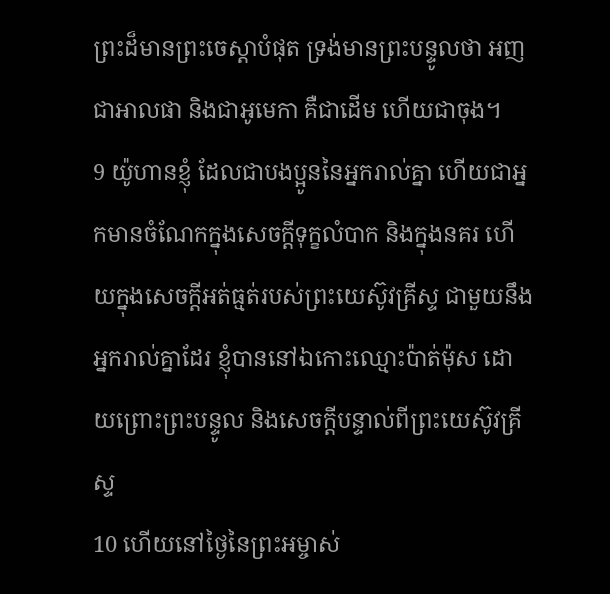ព្រះដ៏មានព្រះចេស្តាបំផុត ទ្រង់មានព្រះបន្ទូលថា អញជាអាលផា និងជាអូមេកា គឺជាដើម ហើយជាចុង។
9 យ៉ូហានខ្ញុំ ដែលជាបងប្អូននៃអ្នករាល់គ្នា ហើយជាអ្នកមានចំណែកក្នុងសេចក្ដីទុក្ខលំបាក និងក្នុងនគរ ហើយក្នុងសេចក្ដីអត់ធ្មត់របស់ព្រះយេស៊ូវគ្រីស្ទ ជាមួយនឹងអ្នករាល់គ្នាដែរ ខ្ញុំបាននៅឯកោះឈ្មោះប៉ាត់ម៉ុស ដោយព្រោះព្រះបន្ទូល និងសេចក្ដីបន្ទាល់ពីព្រះយេស៊ូវគ្រីស្ទ
10 ហើយនៅថ្ងៃនៃព្រះអម្ចាស់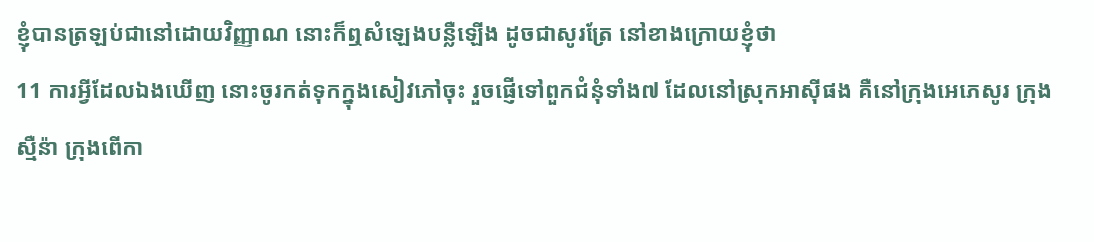ខ្ញុំបានត្រឡប់ជានៅដោយវិញ្ញាណ នោះក៏ឮសំឡេងបន្លឺឡើង ដូចជាសូរត្រែ នៅខាងក្រោយខ្ញុំថា
11 ការអ្វីដែលឯងឃើញ នោះចូរកត់ទុកក្នុងសៀវភៅចុះ រួចផ្ញើទៅពួកជំនុំទាំង៧ ដែលនៅស្រុកអាស៊ីផង គឺនៅក្រុងអេភេសូរ ក្រុងស្មឺន៉ា ក្រុងពើកា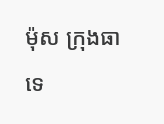ម៉ុស ក្រុងធាទេ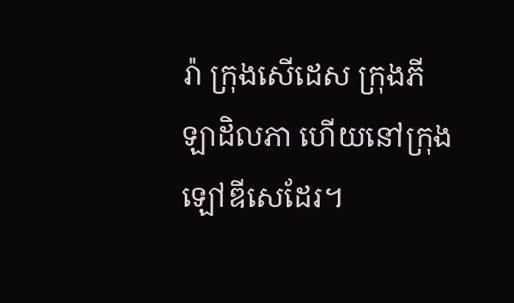រ៉ា ក្រុងសើដេស ក្រុងភីឡាដិលភា ហើយនៅក្រុងឡៅឌីសេដែរ។